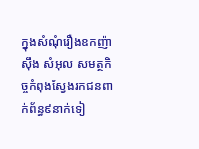ក្នុងសំណុំរឿងឧកញ៉ាស៊ឹង សំអុល សមត្ថកិច្ចកំពុងស្វែងរកជនពាក់ព័ន្ធ៩នាក់ទៀ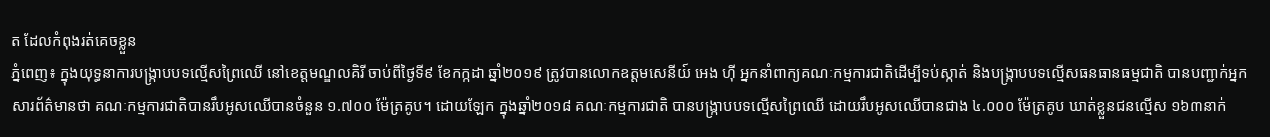ត ដែលកំពុងរត់គេចខ្លួន
ភ្នំពេញ៖ ក្នុងយុទ្ធនាការបង្ក្រាបបទល្មើសព្រៃឈើ នៅខេត្តមណ្ឌលគិរី ចាប់ពីថ្ងៃទី៩ ខែកក្កដា ឆ្នាំ២០១៩ ត្រូវបានលោកឧត្តមសេនីយ៍ អេង ហ៊ី អ្នកនាំពាក្យគណៈកម្មការជាតិដើម្បីទប់ស្កាត់ និងបង្ក្រាបបទល្មើសធនធានធម្មជាតិ បានបញ្ជាក់អ្នកសារព័ត៌មានថា គណៈកម្មការជាតិបានរឹបអូសឈើបានចំនួន ១.៧០០ ម៉ែត្រគូប។ ដោយឡែក ក្នុងឆ្នាំ២០១៨ គណៈកម្មការជាតិ បានបង្ក្រាបបទល្មើសព្រៃឈើ ដោយរឹបអូសឈើបានជាង ៤.០០០ ម៉ែត្រគូប ឃាត់ខ្លួនជនល្មើស ១៦៣នាក់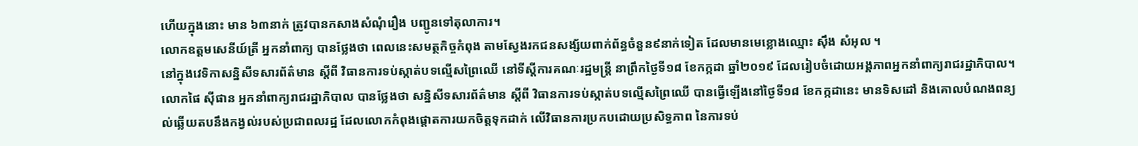ហើយក្នុងនោះ មាន ៦៣នាក់ ត្រូវបានកសាងសំណុំរឿង បញ្ជូនទៅតុលាការ។
លោកឧត្តមសេនីយ៍ត្រី អ្នកនាំពាក្យ បានថ្លែងថា ពេលនេះសមត្ថកិច្ចកំពុង តាមស្វែងរកជនសង្ស័យពាក់ព័ន្ធចំនួន៩នាក់ទៀត ដែលមានមេខ្លោងឈ្មោះ ស៊ឹង សំអុល ។
នៅក្នុងវេទិកាសន្និសីទសារព័ត៌មាន ស្តីពី វិធានការទប់ស្កាត់បទល្មើសព្រៃឈើ នៅទីស្តីការគណៈរដ្ឋមន្ត្រី នាព្រឹកថ្ងៃទី១៨ ខែកក្កដា ឆ្នាំ២០១៩ ដែលរៀបចំដោយអង្គភាពអ្នកនាំពាក្យរាជរដ្ឋាភិបាល។
លោកផៃ ស៊ីផាន អ្នកនាំពាក្យរាជរដ្ឋាភិបាល បានថ្លែងថា សន្និសីទសារព័ត៌មាន ស្តីពី វិធានការទប់ស្កាត់បទល្មើសព្រៃឈើ បានធ្វើឡើងនៅថ្ងៃទី១៨ ខែកក្កដានេះ មានទិសដៅ និងគោលបំណងពន្យល់ឆ្លើយតបនឹងកង្វល់របស់ប្រជាពលរដ្ឋ ដែលលោកកំពុងផ្តោតការយកចិត្តទុកដាក់ លើវិធានការប្រកបដោយប្រសិទ្ធភាព នៃការទប់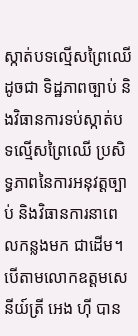ស្កាត់បទល្មើសព្រៃឈើ ដូចជា ទិដ្ឋភាពច្បាប់ និងវិធានការទប់ស្កាត់បទល្មើសព្រៃឈើ ប្រសិទ្ធភាពនៃការអនុវត្តច្បាប់ និងវិធានការនាពេលកន្លងមក ជាដើម។
បើតាមលោកឧត្តមសេនីយ៍ត្រី អេង ហ៊ី បាន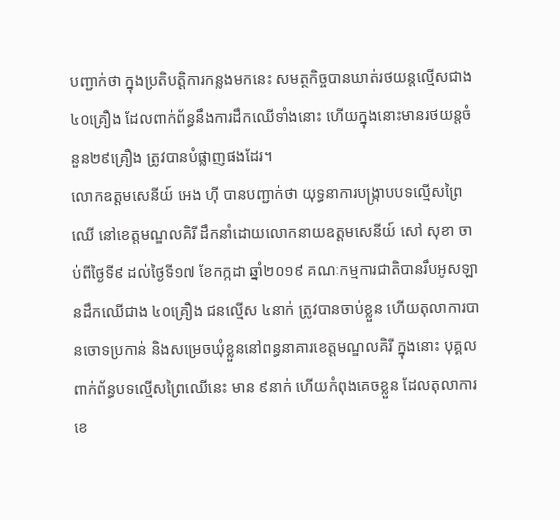បញ្ជាក់ថា ក្នុងប្រតិបត្តិការកន្លងមកនេះ សមត្ថកិច្ចបានឃាត់រថយន្តល្មើសជាង៤០គ្រឿង ដែលពាក់ព័ន្ធនឹងការដឹកឈើទាំងនោះ ហើយក្នុងនោះមានរថយន្តចំនួន២៩គ្រឿង ត្រូវបានបំផ្លាញផងដែរ។
លោកឧត្តមសេនីយ៍ អេង ហ៊ី បានបញ្ជាក់ថា យុទ្ធនាការបង្ក្រាបបទល្មើសព្រៃឈើ នៅខេត្តមណ្ឌលគិរី ដឹកនាំដោយលោកនាយឧត្តមសេនីយ៍ សៅ សុខា ចាប់ពីថ្ងៃទី៩ ដល់ថ្ងៃទី១៧ ខែកក្កដា ឆ្នាំ២០១៩ គណៈកម្មការជាតិបានរឹបអូសឡានដឹកឈើជាង ៤០គ្រឿង ជនល្មើស ៤នាក់ ត្រូវបានចាប់ខ្លួន ហើយតុលាការបានចោទប្រកាន់ និងសម្រេចឃុំខ្លួននៅពន្ធនាគារខេត្តមណ្ឌលគិរី ក្នុងនោះ បុគ្គលពាក់ព័ន្ធបទល្មើសព្រៃឈើនេះ មាន ៩នាក់ ហើយកំពុងគេចខ្លួន ដែលតុលាការខេ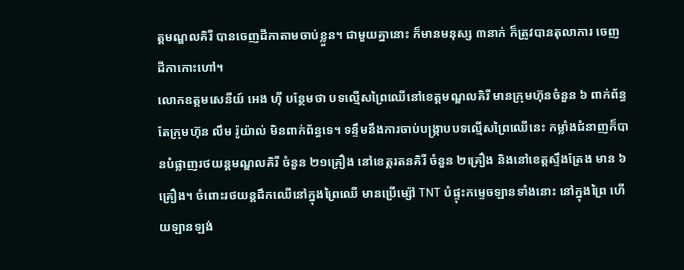ត្តមណ្ឌលគិរី បានចេញដីកាតាមចាប់ខ្លួន។ ជាមួយគ្នានោះ ក៏មានមនុស្ស ៣នាក់ ក៏ត្រូវបានតុលាការ ចេញដីកាកោះហៅ។
លោកឧត្តមសេនីយ៍ អេង ហ៊ី បន្ថែមថា បទល្មើសព្រៃឈើនៅខេត្តមណ្ឌលគិរី មានក្រុមហ៊ុនចំនួន ៦ ពាក់ព័ន្ធ តែក្រុមហ៊ុន លឹម រ៉ូយ៉ាល់ មិនពាក់ព័ន្ធទេ។ ទន្ទឹមនឹងការចាប់បង្ក្រាបបទល្មើសព្រៃឈើនេះ កម្លាំងជំនាញក៏បានបំផ្លាញរថយន្តមណ្ឌលគិរី ចំនួន ២១គ្រឿង នៅខេត្តរតនគិរី ចំនួន ២គ្រឿង និងនៅខេត្តស្ទឹងត្រែង មាន ៦គ្រឿង។ ចំពោះរថយន្តដឹកឈើនៅក្នុងព្រៃឈើ មានប្រើម្ស៉ៅ TNT បំផ្ទុះកម្ទេចឡានទាំងនោះ នៅក្នុងព្រៃ ហើយឡានឡង់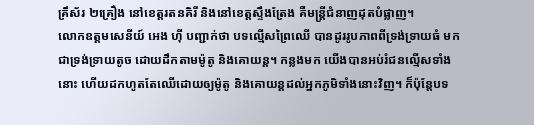គ្រឹស័រ ២គ្រឿង នៅខេត្តរតនគិរី និងនៅខេត្តស្ទឹងត្រែង គឺមន្ត្រីជំនាញដុតបំផ្លាញ។
លោកឧត្តមសេនីយ៍ អេង ហ៊ី បញ្ជាក់ថា បទល្មើសព្រៃឈើ បានដូររូបភាពពីទ្រង់ទ្រាយធំ មកជាទ្រង់ទ្រាយតូច ដោយដឹកតាមម៉ូតូ និងគោយន្ត។ កន្លងមក យើងបានអប់រំជនល្មើសទាំងនោះ ហើយដកហូតតែឈើដោយឲ្យម៉ូតូ និងគោយន្តដល់អ្នកភូមិទាំងនោះវិញ។ ក៏ប៉ុន្តែបទ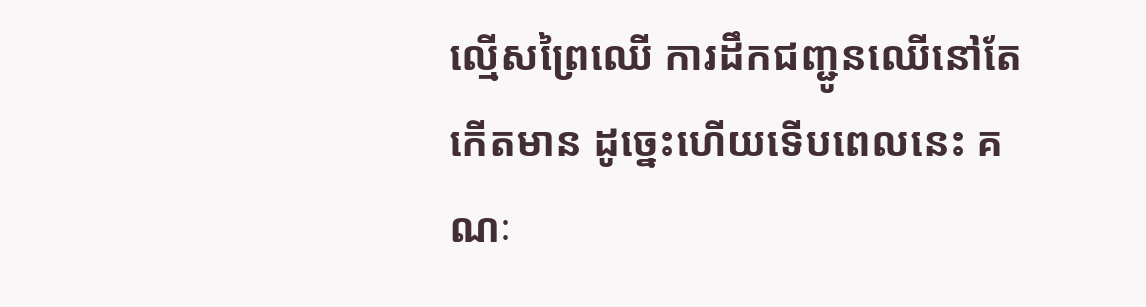ល្មើសព្រៃឈើ ការដឹកជញ្ជូនឈើនៅតែកើតមាន ដូច្នេះហើយទើបពេលនេះ គណៈ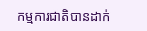កម្មការជាតិបានដាក់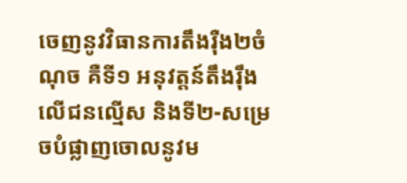ចេញនូវវិធានការតឹងរ៉ឺង២ចំណុច គឺទី១ អនុវត្តន៍តឹងរ៉ឹងលើជនល្មើស និងទី២-សម្រេចបំផ្លាញចោលនូវម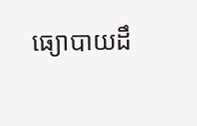ធ្យោបាយដឹ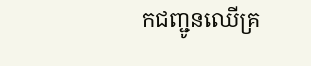កជញ្ជូនឈើគ្រ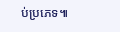ប់ប្រភេទ៕